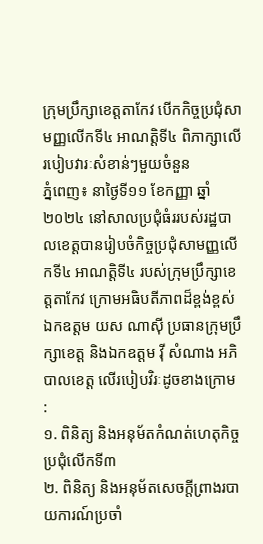ក្រុមប្រឹក្សាខេត្តតាកែវ បើកកិច្ចប្រជុំសាមញ្ញលើកទី៤ អាណត្តិទី៤ ពិភាក្សាលើរបៀបវារៈសំខាន់ៗមួយចំនួន
ភ្នំពេញ៖ នាថ្ងៃទី១១ ខែកញ្ញា ឆ្នាំ២០២៤ នៅសាលប្រជុំធំររបស់រដ្ឋបាលខេត្តបានរៀបចំកិច្ចប្រជុំសាមញ្ញលើកទី៤ អាណត្តិទី៤ របស់ក្រុមប្រឹក្សាខេត្តតាកែវ ក្រោមអធិបតីភាពដ៏ខ្ពង់ខ្ពស់ ឯកឧត្តម យស ណាស៊ី ប្រធានក្រុមប្រឹក្សាខេត្ត និងឯកឧត្តម វ៉ី សំណាង អភិបាលខេត្ត លើរបៀបវិរៈដូចខាងក្រោម :
១. ពិនិត្យ និងអនុម័តកំណត់ហេតុកិច្ចប្រជុំលើកទី៣
២. ពិនិត្យ និងអនុម័តសេចក្តីព្រាងរបាយការណ៍ប្រចាំ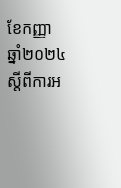ខែកញ្ញា ឆ្នាំ២០២៤ ស្តីពីការអ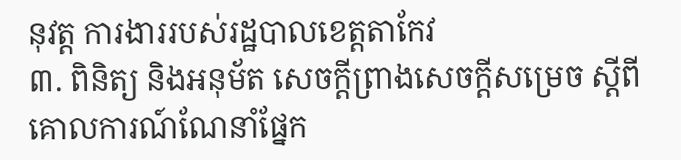នុវត្ត ការងាររបស់រដ្ឋបាលខេត្តតាកែវ
៣. ពិនិត្យ និងអនុម័ត សេចក្តីព្រាងសេចក្តីសម្រេច ស្តីពីគោលការណ៍ណែនាំផ្នែក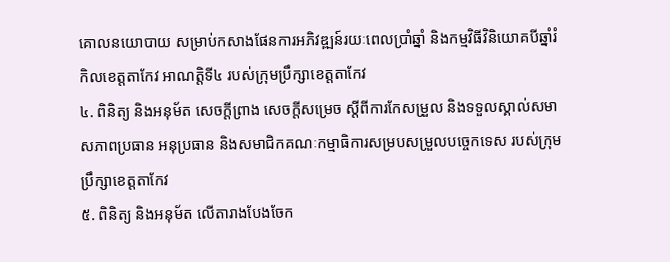គោលនយោបាយ សម្រាប់កសាងផែនការអភិវឌ្ឍន៍រយៈពេលប្រាំឆ្នាំ និងកម្មវិធីវិនិយោគបីឆ្នាំរំកិលខេត្តតាកែវ អាណត្តិទី៤ របស់ក្រុមប្រឹក្សាខេត្តតាកែវ
៤. ពិនិត្យ និងអនុម័ត សេចក្តីព្រាង សេចក្តីសម្រេច ស្ដីពីការកែសម្រួល និងទទួលស្គាល់សមាសភាពប្រធាន អនុប្រធាន និងសមាជិកគណៈកម្មាធិការសម្របសម្រួលបច្ចេកទេស របស់ក្រុមប្រឹក្សាខេត្តតាកែវ
៥. ពិនិត្យ និងអនុម័ត លើតារាងបែងចែក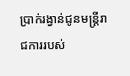ប្រាក់រង្វាន់ជូនមន្ត្រីរាជការរបស់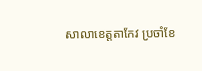សាលាខេត្តតាកែវ ប្រចាំខែ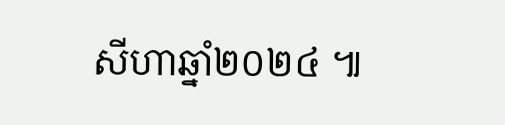សីហាឆ្នាំ២០២៤ ៕